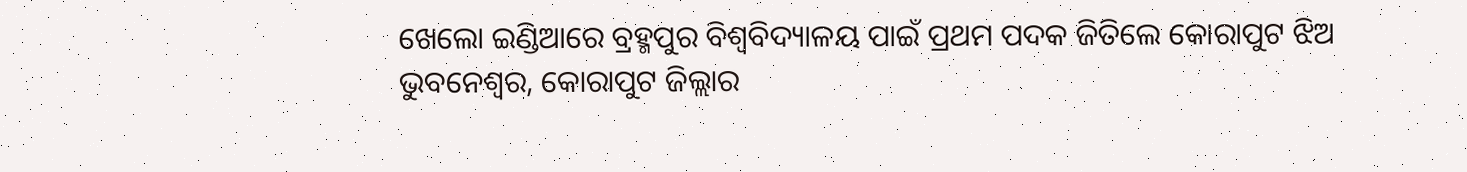ଖେଲୋ ଇଣ୍ଡିଆରେ ବ୍ରହ୍ମପୁର ବିଶ୍ବବିଦ୍ୟାଳୟ ପାଇଁ ପ୍ରଥମ ପଦକ ଜିତିଲେ କୋରାପୁଟ ଝିଅ
ଭୁବନେଶ୍ୱର, କୋରାପୁଟ ଜିଲ୍ଲାର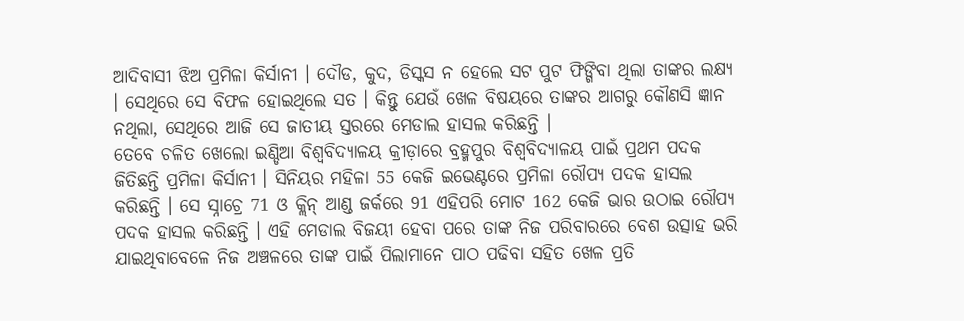ଆଦିବାସୀ ଝିଅ ପ୍ରମିଳା କିର୍ସାନୀ । ଦୌଡ, କୁଦ, ଡିସ୍କସ ନ ହେଲେ ସଟ ପୁଟ ଫିଙ୍ଗିବା ଥିଲା ତାଙ୍କର ଲକ୍ଷ୍ୟ । ସେଥିରେ ସେ ବିଫଳ ହୋଇଥିଲେ ସତ । କିନ୍ତୁ ଯେଉଁ ଖେଳ ବିଷୟରେ ତାଙ୍କର ଆଗରୁ କୌଣସି ଜ୍ଞାନ ନଥିଲା, ସେଥିରେ ଆଜି ସେ ଜାତୀୟ ସ୍ତରରେ ମେଡାଲ ହାସଲ କରିଛନ୍ତି ।
ତେବେ ଚଳିତ ଖେଲୋ ଇଣ୍ଡିଆ ବିଶ୍ୱବିଦ୍ୟାଳୟ କ୍ରୀଡ଼ାରେ ବ୍ରହ୍ମପୁର ବିଶ୍ବବିଦ୍ୟାଳୟ ପାଇଁ ପ୍ରଥମ ପଦକ ଜିତିଛନ୍ତି ପ୍ରମିଳା କିର୍ସାନୀ । ସିନିୟର ମହିଳା 55 କେଜି ଇଭେଣ୍ଟରେ ପ୍ରମିଳା ରୌପ୍ୟ ପଦକ ହାସଲ କରିଛନ୍ତି । ସେ ସ୍ନାଚ୍ରେ 71 ଓ କ୍ଲିନ୍ ଆଣ୍ଡ ଜର୍କରେ 91 ଏହିପରି ମୋଟ 162 କେଜି ଭାର ଉଠାଇ ରୌପ୍ୟ ପଦକ ହାସଲ କରିଛନ୍ତି । ଏହି ମେଡାଲ ବିଜୟୀ ହେବା ପରେ ତାଙ୍କ ନିଜ ପରିବାରରେ ବେଶ ଉତ୍ସାହ ଭରି ଯାଇଥିବାବେଳେ ନିଜ ଅଞ୍ଚଳରେ ତାଙ୍କ ପାଇଁ ପିଲାମାନେ ପାଠ ପଢିବା ସହିତ ଖେଳ ପ୍ରତି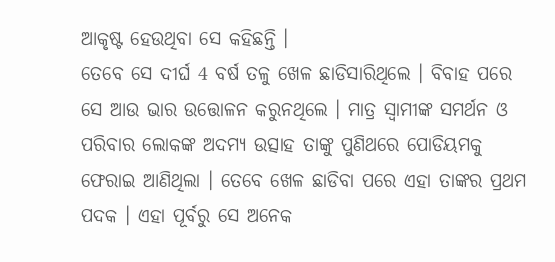ଆକୃଷ୍ଟ ହେଉଥିବା ସେ କହିଛନ୍ତି ।
ତେବେ ସେ ଦୀର୍ଘ 4 ବର୍ଷ ତଳୁ ଖେଳ ଛାଡିସାରିଥିଲେ । ବିବାହ ପରେ ସେ ଆଉ ଭାର ଉତ୍ତୋଳନ କରୁନଥିଲେ । ମାତ୍ର ସ୍ବାମୀଙ୍କ ସମର୍ଥନ ଓ ପରିବାର ଲୋକଙ୍କ ଅଦମ୍ୟ ଉତ୍ସାହ ତାଙ୍କୁ ପୁଣିଥରେ ପୋଡିୟମକୁ ଫେରାଇ ଆଣିଥିଲା । ତେବେ ଖେଳ ଛାଡିବା ପରେ ଏହା ତାଙ୍କର ପ୍ରଥମ ପଦକ । ଏହା ପୂର୍ବରୁ ସେ ଅନେକ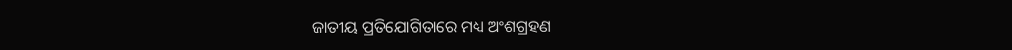ଜାତୀୟ ପ୍ରତିଯୋଗିତାରେ ମଧ୍ୟ ଅଂଶଗ୍ରହଣ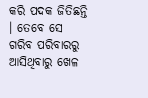କରି ପଦକ ଜିତିଛନ୍ତି । ତେବେ ସେ ଗରିବ ପରିବାରରୁ ଆସିଥିବାରୁ ଖେଳ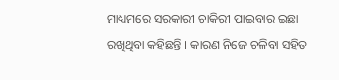ମାଧ୍ୟମରେ ସରକାରୀ ଚାକିରୀ ପାଇବାର ଇଛା ରଖିଥିବା କହିଛନ୍ତି । କାରଣ ନିଜେ ଚଳିବା ସହିତ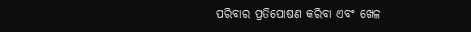ପରିବାର ପ୍ରତିପୋଷଣ କରିବା ଏବଂ ଖେଳ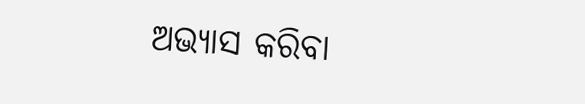ଅଭ୍ୟାସ କରିବା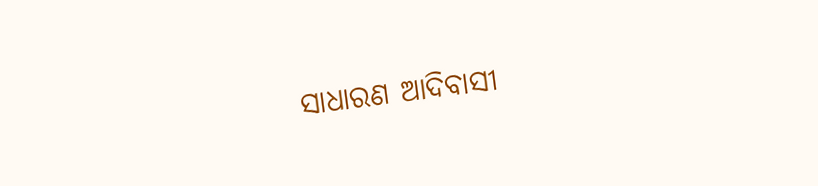ସାଧାରଣ ଆଦିବାସୀ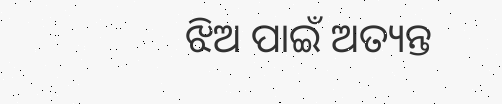ଝିଅ ପାଇଁ ଅତ୍ୟନ୍ତ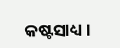କଷ୍ଟସାଧ୍ୟ ।